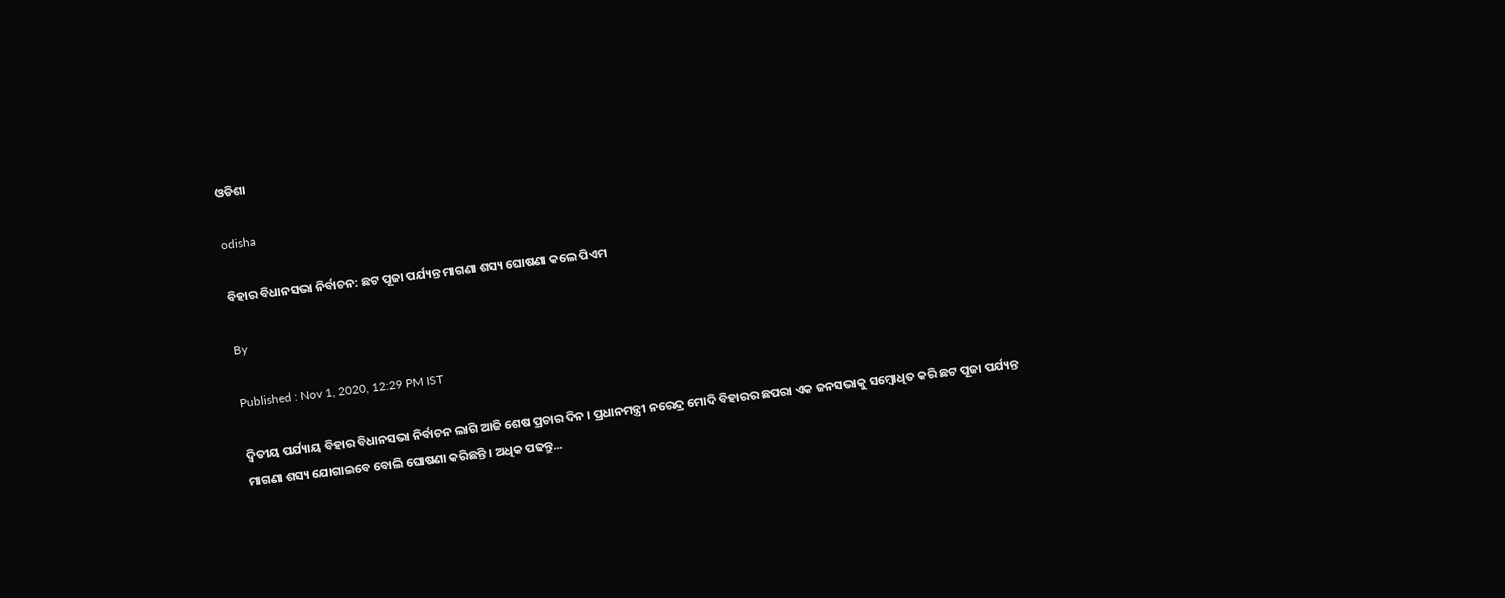ଓଡିଶା

odisha

ବିହାର ବିଧାନସଭା ନିର୍ବାଚନ: ଛଟ ପୂଜା ପର୍ଯ୍ୟନ୍ତ ମାଗଣା ଶସ୍ୟ ଘୋଷଣା କଲେ ପିଏମ

By

Published : Nov 1, 2020, 12:29 PM IST

ଦ୍ବିତୀୟ ପର୍ଯ୍ୟାୟ ବିହାର ବିଧାନସଭା ନିର୍ବାଚନ ଲାଗି ଆଜି ଶେଷ ପ୍ରଚାର ଦିନ । ପ୍ରଧାନମନ୍ତ୍ରୀ ନରେନ୍ଦ୍ର ମୋଦି ବିହାରର ଛପରା ଏକ ଜନସଭାକୁ ସମ୍ବୋଧିତ କରି ଛଟ ପୂଜା ପର୍ଯ୍ୟନ୍ତ ମାଗଣା ଶସ୍ୟ ଯୋଗାଇବେ ବୋଲି ଘୋଷଣା କରିଛନ୍ତି । ଅଧିକ ପଢନ୍ତୁ...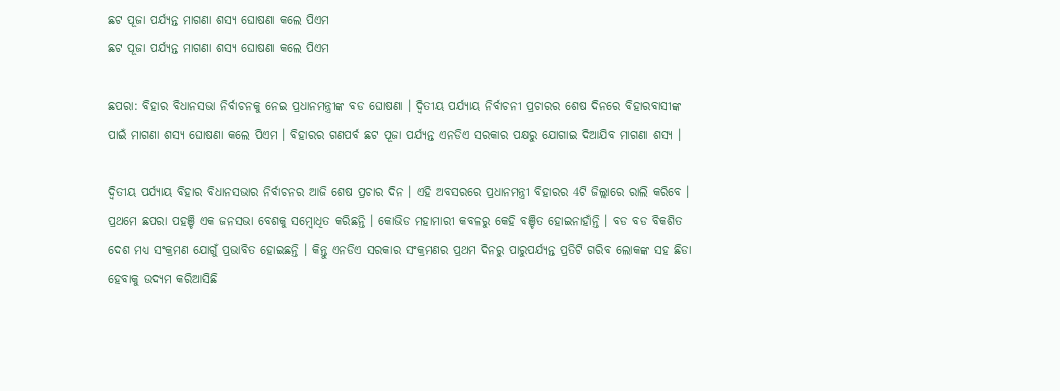ଛଟ ପୂଜା ପର୍ଯ୍ୟନ୍ତ ମାଗଣା ଶସ୍ୟ ଘୋଷଣା କଲେ ପିଏମ
ଛଟ ପୂଜା ପର୍ଯ୍ୟନ୍ତ ମାଗଣା ଶସ୍ୟ ଘୋଷଣା କଲେ ପିଏମ

ଛପରା: ବିହାର ବିଧାନସଭା ନିର୍ବାଚନକୁ ନେଇ ପ୍ରଧାନମନ୍ତ୍ରୀଙ୍କ ବଡ ଘୋଷଣା । ଦ୍ବିତୀୟ ପର୍ଯ୍ୟାୟ ନିର୍ବାଚନୀ ପ୍ରଚାରର ଶେଷ ଦିନରେ ବିହାରବାସୀଙ୍କ ପାଇଁ ମାଗଣା ଶସ୍ୟ ଘୋଷଣା କଲେ ପିଏମ । ବିହାରର ଗଣପର୍ବ ଛଟ ପୂଜା ପର୍ଯ୍ୟନ୍ତ ଏନଡିଏ ସରକାର ପକ୍ଷରୁ ଯୋଗାଇ ଦିଆଯିବ ମାଗଣା ଶସ୍ୟ ।

ଦ୍ବିତୀୟ ପର୍ଯ୍ୟାୟ ବିହାର ବିଧାନସଭାର ନିର୍ବାଚନର ଆଜି ଶେଷ ପ୍ରଚାର ଦିନ । ଏହି ଅବସରରେ ପ୍ରଧାନମନ୍ତ୍ରୀ ବିହାରର 4ଟି ଜିଲ୍ଲାରେ ରାଲି କରିବେ । ପ୍ରଥମେ ଛପରା ପହଞ୍ଚି ଏକ ଜନସଭା ବେଶକୁ ସମ୍ବୋଧିତ କରିଛନ୍ତି । କୋଭିଡ ମହାମାରୀ କବଳରୁ କେହି ବଞ୍ଚିତ ହୋଇନାହାଁନ୍ତି । ବଡ ବଡ ବିକଶିତ ଦେଶ ମଧ୍ୟ ସଂକ୍ରମଣ ଯୋଗୁଁ ପ୍ରଭାବିତ ହୋଇଛନ୍ତି । କିନ୍ତୁ ଏନଡିଏ ସରକାର ସଂକ୍ରମଣର ପ୍ରଥମ ଦିନରୁ ପାରୁପର୍ଯ୍ୟନ୍ତ ପ୍ରତିଟି ଗରିବ ଲୋକଙ୍କ ସହ ଛିଡା ହେବାକୁ ଉଦ୍ୟମ କରିଆସିଛି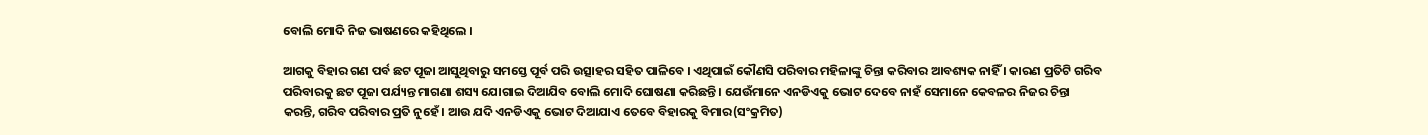ବୋଲି ମୋଦି ନିଜ ଭାଷଣରେ କହିଥିଲେ ।

ଆଗକୁ ବିହାର ଗଣ ପର୍ବ ଛଟ ପୂଜା ଆସୁଥିବାରୁ ସମସ୍ତେ ପୂର୍ବ ପରି ଉତ୍ସାହର ସହିତ ପାଳିବେ । ଏଥିପାଇଁ କୌଣସି ପରିବାର ମହିଳାଙ୍କୁ ଚିନ୍ତା କରିବାର ଆବଶ୍ୟକ ନାହିଁ । କାରଣ ପ୍ରତିଟି ଗରିବ ପରିବାରକୁ ଛଟ ପୂଜା ପର୍ଯ୍ୟନ୍ତ ମାଗଣା ଶସ୍ୟ ଯୋଗାଇ ଦିଆଯିବ ବୋଲି ମୋଦି ଘୋଷଣା କରିଛନ୍ତି । ଯେଉଁମାନେ ଏନଡିଏକୁ ଭୋଟ ଦେବେ ନାହଁ ସେମାନେ କେବଳର ନିଜର ଚିନ୍ତା କରନ୍ତି, ଗରିବ ପରିବାର ପ୍ରତି ନୁହେଁ । ଆଉ ଯଦି ଏନଡିଏକୁ ଭୋଟ ଦିଆଯାଏ ତେବେ ବିହାରକୁ ବିମାର(ସଂକ୍ରମିତ)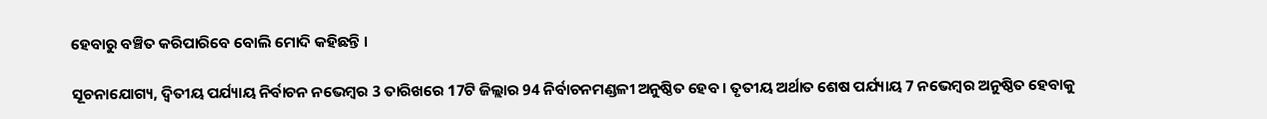ହେବାରୁ ବଞ୍ଚିତ କରିପାରିବେ ବୋଲି ମୋଦି କହିଛନ୍ତି ।

ସୂଚନାଯୋଗ୍ୟ, ଦ୍ବିତୀୟ ପର୍ଯ୍ୟାୟ ନିର୍ବାଚନ ନଭେମ୍ବର 3 ତାରିଖରେ 17ଟି ଜିଲ୍ଲାର 94 ନିର୍ବାଚନମଣ୍ଡଳୀ ଅନୁଷ୍ଠିତ ହେବ । ତୃତୀୟ ଅର୍ଥାତ ଶେଷ ପର୍ଯ୍ୟାୟ 7 ନଭେମ୍ବର ଅନୁଷ୍ଠିତ ହେବାକୁ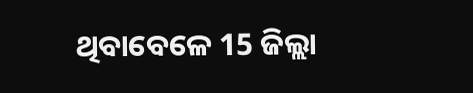ଥିବାବେଳେ 15 ଜିଲ୍ଲା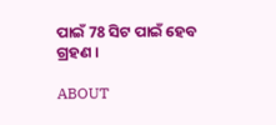ପାଇଁ 78 ସିଟ ପାଇଁ ହେବ ଗ୍ରହଣ ।

ABOUT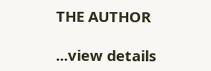THE AUTHOR

...view details